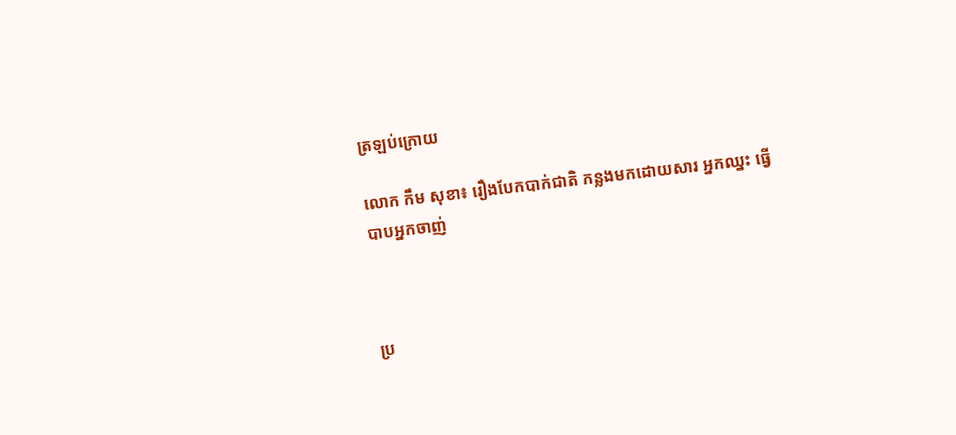ត្រឡប់ក្រោយ

លោក កឹម សុខា៖ រឿងបែកបាក់ជាតិ កន្លងមកដោយសារ អ្នកឈ្នះ ធ្វើបាបអ្នកចាញ់



ប្រ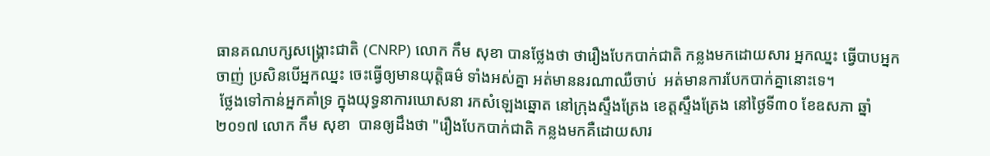ធានគណបក្សសង្គ្រោះជាតិ (CNRP) លោក កឹម សុខា បានថ្លែងថា ថារឿងបែកបាក់ជាតិ កន្លងមកដោយសារ អ្នកឈ្នះ ធ្វើបាបអ្នកចាញ់ ប្រសិនបើអ្នកឈ្នះ ចេះធ្វើឲ្យមានយុត្តិធម៌ ទាំងអស់គ្នា អត់មាននរណាឈឺចាប់  អត់មានការបែកបាក់គ្នានោះទេ។
 ថ្លែងទៅកាន់អ្នកគាំទ្រ ក្នុងយុទ្ធនាការឃោសនា រកសំឡេងឆ្នោត នៅក្រុងស្ទឹងត្រែង ខេត្តស្ទឹងត្រែង នៅថ្ងៃទី៣០ ខែឧសភា ឆ្នាំ២០១៧ លោក កឹម សុខា  បានឲ្យដឹងថា "រឿងបែកបាក់ជាតិ កន្លងមកគឺដោយសារ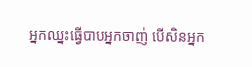អ្នកឈ្នះធ្វើបាបអ្នកចាញ់ បើសិនអ្នក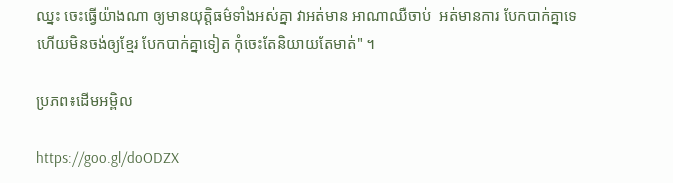ឈ្នះ ចេះធ្វើយ៉ាងណា ឲ្យមានយុត្តិធម៌ទាំងអស់គ្នា វាអត់មាន អាណាឈឺចាប់  អត់មានការ បែកបាក់គ្នាទេ ហើយមិនចង់ឲ្យខ្មែរ បែកបាក់គ្នាទៀត កុំចេះតែនិយាយតែមាត់" ។

ប្រភព៖ដើមអម្ពិល

https://goo.gl/doODZX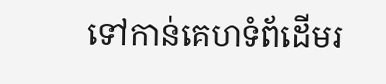ទៅកាន់គេហទំព័ដើមរ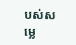បស់សម្លេ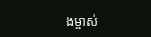ងម្ចាស់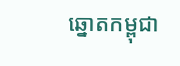ឆ្នោតកម្ពុជា